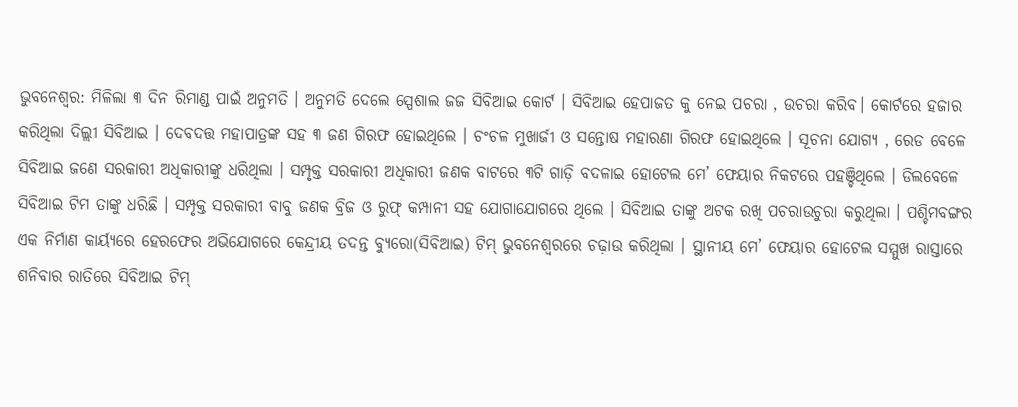ଭୁବନେଶ୍ୱର: ମିଳିଲା ୩ ଦିନ ରିମାଣ୍ଡ ପାଇଁ ଅନୁମତି । ଅନୁମତି ଦେଲେ ସ୍ପେଶାଲ ଜଜ ସିବିଆଇ କୋର୍ଟ । ସିବିଆଇ ହେପାଜତ କୁ ନେଇ ପଚରା , ଉଚରା କରିବ। କୋର୍ଟରେ ହଜାର କରିଥିଲା ଦିଲ୍ଲୀ ସିବିଆଇ । ଦେବଦତ୍ତ ମହାପାତ୍ରଙ୍କ ସହ ୩ ଜଣ ଗିରଫ ହୋଇଥିଲେ । ଚଂଚଳ ମୁଖାର୍ଜୀ ଓ ସନ୍ତୋଷ ମହାରଣା ଗିରଫ ହୋଇଥିଲେ । ସୂଚନା ଯୋଗ୍ୟ , ରେଡ ବେଳେ ସିବିଆଇ ଜଣେ ସରକାରୀ ଅଧିକାରୀଙ୍କୁ ଧରିଥିଲା । ସମ୍ପୃକ୍ତ ସରକାରୀ ଅଧିକାରୀ ଜଣକ ବାଟରେ ୩ଟି ଗାଡ଼ି ବଦଳାଇ ହୋଟେଲ ମେ’ ଫେୟାର ନିକଟରେ ପହଞ୍ଚିଥିଲେ । ଡିଲବେଳେ ସିବିଆଇ ଟିମ ତାଙ୍କୁ ଧରିଛି । ସମ୍ପୃକ୍ତ ସରକାରୀ ବାବୁ ଜଣକ ବ୍ରିଜ ଓ ରୁଫ୍ କମ୍ପାନୀ ସହ ଯୋଗାଯୋଗରେ ଥିଲେ । ସିବିଆଇ ତାଙ୍କୁ ଅଟକ ରଖି ପଚରାଉଚୁରା କରୁଥିଲା । ପଶ୍ଚିମବଙ୍ଗର ଏକ ନିର୍ମାଣ କାର୍ୟ୍ୟରେ ହେରଫେର ଅଭିଯୋଗରେ କେନ୍ଦ୍ରୀୟ ତଦନ୍ତ ବ୍ୟୁରୋ(ସିବିଆଇ) ଟିମ୍ ଭୁବନେଶ୍ୱରରେ ଚଢ଼ାଉ କରିଥିଲା । ସ୍ଥାନୀୟ ମେ’ ଫେୟାର ହୋଟେଲ ସମ୍ମୁଖ ରାସ୍ତାରେ ଶନିବାର ରାତିରେ ସିବିଆଇ ଟିମ୍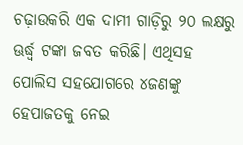ଚଢ଼ାଉକରି ଏକ ଦାମୀ ଗାଡ଼ିରୁ ୨୦ ଲକ୍ଷରୁ ଊର୍ଦ୍ଧ୍ୱ ଟଙ୍କା ଜବତ କରିଛି। ଏଥିସହ ପୋଲିସ ସହଯୋଗରେ ୪ଜଣଙ୍କୁ ହେପାଜତକୁ ନେଇ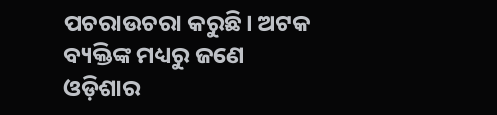ପଚରାଉଚରା କରୁଛି। ଅଟକ ବ୍ୟକ୍ତିଙ୍କ ମଧ୍ୟରୁ ଜଣେ ଓଡ଼ିଶାର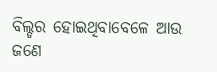ବିଲ୍ଡର ହୋଇଥିବାବେଳେ ଆଉ ଜଣେ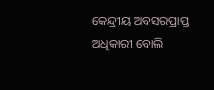କେନ୍ଦ୍ରୀୟ ଅବସରପ୍ରାପ୍ତ ଅଧିକାରୀ ବୋଲି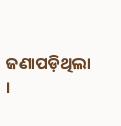ଜଣାପଡ଼ିଥିଲା ।